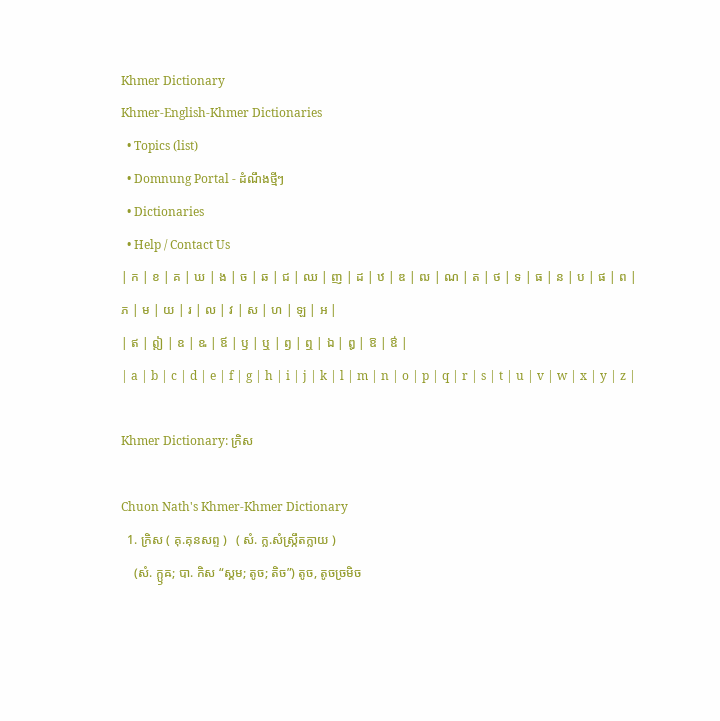Khmer Dictionary
Khmer-English-Khmer Dictionaries
  • Topics (list)
  • Domnung Portal - ដំណឹងថ្មីៗ
  • Dictionaries
  • Help / Contact Us
| ក | ខ | គ | ឃ | ង | ច | ឆ | ជ | ឈ | ញ | ដ | ឋ | ឌ | ឍ | ណ | ត | ថ | ទ | ធ | ន | ប | ផ | ព | ភ | ម | យ | រ | ល | វ | ស | ហ | ឡ | អ |
| ឥ | ឦ | ឧ | ឩ | ឪ | ឫ | ឬ | ឭ | ឮ | ឯ | ឰ | ឱ | ឳ |
| a | b | c | d | e | f | g | h | i | j | k | l | m | n | o | p | q | r | s | t | u | v | w | x | y | z |

Khmer Dictionary: ក្រិស

Chuon Nath's Khmer-Khmer Dictionary
  1. ក្រិស ( គុ.គុនសព្ទ )   ( សំ. ក្ល.សំស្រ្កឹតក្លាយ )
    (សំ. ក្ឫឝ; បា. កិស “ស្គម; តូច; តិច”) តូច, តូចច្រមិច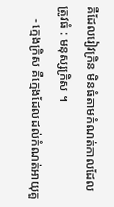គឺដែលរៀវក្រិន មិនធំតាមកំណត់កាលដែលត្រូវធំ : មនុស្សក្រិស ។
    - ក្មេងក្រិស គឺក្មេងដែលដល់កំណត់អាយុគួ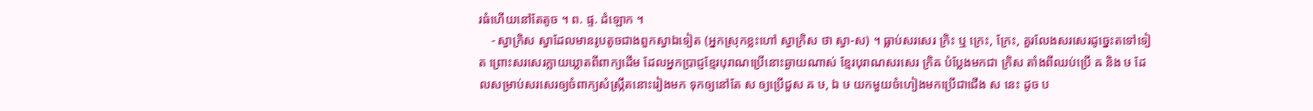រធំហើយនៅតែតូច ។ ព. ផ្ទ. ដំឡោក ។
    - ស្វាក្រិស ស្វាដែលមានរូបតូចជាងពួកស្វាឯទៀត (អ្នកស្រុកខ្លះហៅ ស្វាក្រិស ថា ស្វា-ស) ។ ធ្លាប់សរសេរ ក្រិះ ឬ ក្រេះ, ក្រែះ, គួរលែងសរសេរដូច្នេះតទៅទៀត ព្រោះសរសេរក្លាយឃ្លាតពីពាក្យដើម ដែលអ្នកប្រាជ្ញខ្មែរបុរាណប្រើនោះឆ្ងាយណាស់ ខ្មែរបុរាណសរសេរ ក្រិឝ បំប្លែងមកជា ក្រិស តាំងពីឈប់ប្រើ ឝ និង ឞ ដែលសម្រាប់សរសេរឲ្យចំពាក្យសំស្ក្រឹតនោះរៀងមក ទុកឲ្យនៅតែ ស ឲ្យប្រើជួស ឝ ឞ, ឯ ឞ យកមួយចំហៀងមកប្រើជាជើង ស នេះ ដូច ប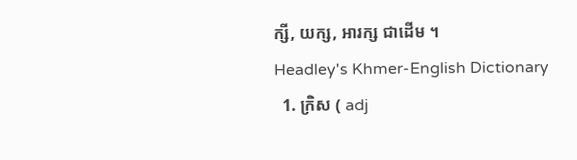ក្សី, យក្ស, អារក្ស ជាដើម ។
Headley's Khmer-English Dictionary
  1. ក្រិស ( adj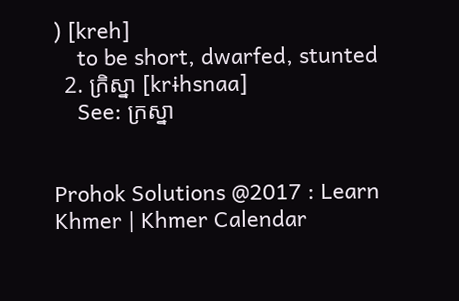) [kreh]
    to be short, dwarfed, stunted
  2. ក្រិស្នា [krɨhsnaa]
    See: ក្រស្នា


Prohok Solutions @2017 : Learn Khmer | Khmer Calendar